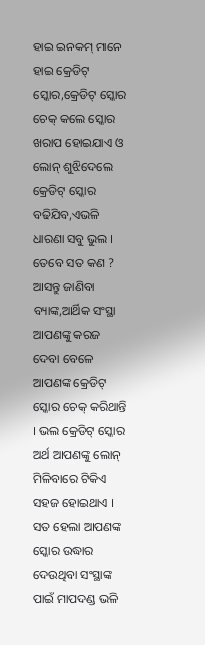ହାଇ ଇନକମ୍ ମାନେ ହାଇ କ୍ରେଡିଟ୍ ସ୍କୋର,କ୍ରେଡିଟ୍ ସ୍କୋର ଚେକ୍ କଲେ ସ୍କୋର ଖରାପ ହୋଇଯାଏ ଓ ଲୋନ୍ ଶୁଝିଦେଲେ କ୍ରେଡିଟ୍ ସ୍କୋର ବଢିଯିବ,ଏଭଳି ଧାରଣା ସବୁ ଭୁଲ । ତେବେ ସତ କଣ ? ଆସନ୍ତୁ ଜାଣିବା
ବ୍ୟାଙ୍କ,ଆର୍ଥିକ ସଂସ୍ଥା ଆପଣଙ୍କୁ କରଜ ଦେବା ବେଳେ ଆପଣଙ୍କ କ୍ରେଡିଟ୍ ସ୍କୋର ଚେକ୍ କରିଥାନ୍ତି । ଭଲ କ୍ରେଡିଟ୍ ସ୍କୋର ଅର୍ଥ ଆପଣଙ୍କୁ ଲୋନ୍ ମିଳିବାରେ ଟିକିଏ ସହଜ ହୋଇଥାଏ । ସତ ହେଲା ଆପଣଙ୍କ ସ୍କୋର ଉଦ୍ଧାର ଦେଉଥିବା ସଂସ୍ଥାଙ୍କ ପାଇଁ ମାପଦଣ୍ଡ ଭଳି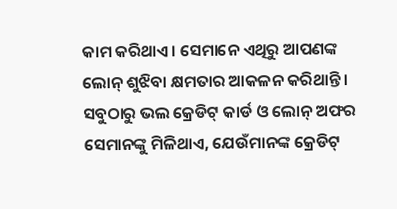କାମ କରିଥାଏ । ସେମାନେ ଏଥିରୁ ଆପଣଙ୍କ ଲୋନ୍ ଶୁଝିବା କ୍ଷମତାର ଆକଳନ କରିଥାନ୍ତି । ସବୁଠାରୁ ଭଲ କ୍ରେଡିଟ୍ କାର୍ଡ ଓ ଲୋନ୍ ଅଫର ସେମାନଙ୍କୁ ମିଳିଥାଏ, ଯେଉଁମାନଙ୍କ କ୍ରେଡିଟ୍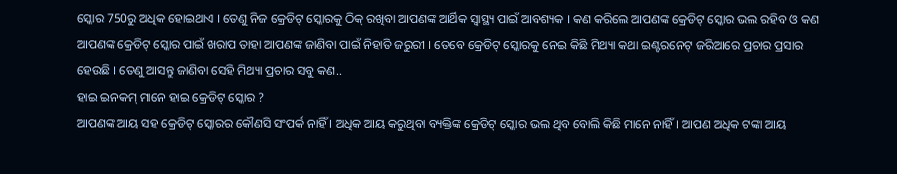ସ୍କୋର 750ରୁ ଅଧିକ ହୋଇଥାଏ । ତେଣୁ ନିଜ କ୍ରେଡିଟ୍ ସ୍କୋରକୁ ଠିକ୍ ରଖିବା ଆପଣଙ୍କ ଆର୍ଥିକ ସ୍ୱାସ୍ଥ୍ୟ ପାଇଁ ଆବଶ୍ୟକ । କଣ କରିଲେ ଆପଣଙ୍କ କ୍ରେଡିଟ୍ ସ୍କୋର ଭଲ ରହିବ ଓ କଣ ଆପଣଙ୍କ କ୍ରେଡିଟ୍ ସ୍କୋର ପାଇଁ ଖରାପ ତାହା ଆପଣଙ୍କ ଜାଣିବା ପାଇଁ ନିହାତି ଜରୁରୀ । ତେବେ କ୍ରେଡିଟ୍ ସ୍କୋରକୁ ନେଇ କିଛି ମିଥ୍ୟା କଥା ଇଣ୍ଟରନେଟ୍ ଜରିଆରେ ପ୍ରଚାର ପ୍ରସାର ହେଉଛି । ତେଣୁ ଆସନ୍ତୁ ଜାଣିବା ସେହି ମିଥ୍ୟା ପ୍ରଚାର ସବୁ କଣ..
ହାଇ ଇନକମ୍ ମାନେ ହାଇ କ୍ରେଡିଟ୍ ସ୍କୋର ?
ଆପଣଙ୍କ ଆୟ ସହ କ୍ରେଡିଟ୍ ସ୍କୋରର କୌଣସି ସଂପର୍କ ନାହିଁ । ଅଧିକ ଆୟ କରୁଥିବା ବ୍ୟକ୍ତିଙ୍କ କ୍ରେଡିଟ୍ ସ୍କୋର ଭଲ ଥିବ ବୋଲି କିଛି ମାନେ ନାହିଁ । ଆପଣ ଅଧିକ ଟଙ୍କା ଆୟ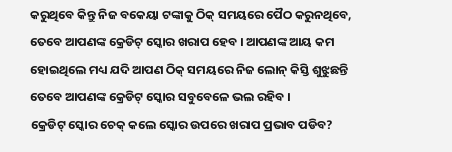କରୁଥିବେ କିନ୍ତୁ ନିଜ ବକେୟା ଟଙ୍କାକୁ ଠିକ୍ ସମୟରେ ପୈଠ କରୁନଥିବେ, ତେବେ ଆପଣଙ୍କ କ୍ରେଡିଟ୍ ସ୍କୋର ଖରାପ ହେବ । ଆପଣଙ୍କ ଆୟ କମ ହୋଇଥିଲେ ମଧ୍ୟ ଯଦି ଆପଣ ଠିକ୍ ସମୟରେ ନିଜ ଲୋନ୍ କିସ୍ତି ଶୁଝୁଛନ୍ତି ତେବେ ଆପଣଙ୍କ କ୍ରେଡିଟ୍ ସ୍କୋର ସବୁବେଳେ ଭଲ ରହିବ ।
କ୍ରେଡିଟ୍ ସ୍କୋର ଚେକ୍ କଲେ ସ୍କୋର ଉପରେ ଖରାପ ପ୍ରଭାବ ପଡିବ?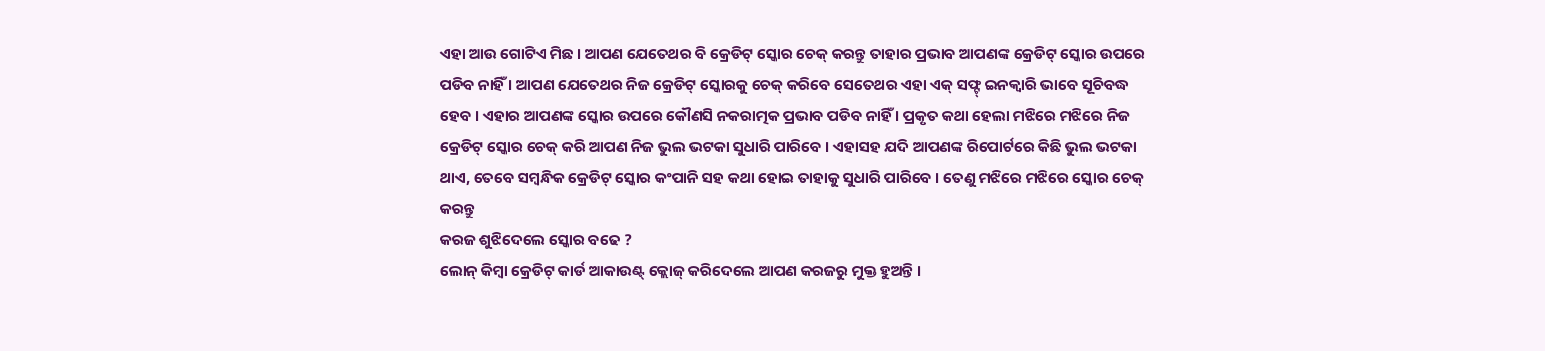ଏହା ଆଉ ଗୋଟିଏ ମିଛ । ଆପଣ ଯେତେଥର ବି କ୍ରେଡିଟ୍ ସ୍କୋର ଚେକ୍ କରନ୍ତୁ ତାହାର ପ୍ରଭାବ ଆପଣଙ୍କ କ୍ରେଡିଟ୍ ସ୍କୋର ଉପରେ ପଡିବ ନାହିଁ । ଆପଣ ଯେତେଥର ନିଜ କ୍ରେଡିଟ୍ ସ୍କୋରକୁ ଚେକ୍ କରିବେ ସେତେଥର ଏହା ଏକ୍ ସଫ୍ଟ୍ ଇନକ୍ୱାରି ଭାବେ ସୂଚିବଦ୍ଧ ହେବ । ଏହାର ଆପଣଙ୍କ ସ୍କୋର ଉପରେ କୌଣସି ନକରାତ୍ମକ ପ୍ରଭାବ ପଡିବ ନାହିଁ । ପ୍ରକୃତ କଥା ହେଲା ମଝିରେ ମଝିରେ ନିଜ କ୍ରେଡିଟ୍ ସ୍କୋର ଚେକ୍ କରି ଆପଣ ନିଜ ଭୁଲ ଭଟକା ସୁଧାରି ପାରିବେ । ଏହାସହ ଯଦି ଆପଣଙ୍କ ରିପୋର୍ଟରେ କିଛି ଭୁଲ ଭଟକା ଥାଏ, ତେବେ ସମ୍ବନ୍ଧିକ କ୍ରେଡିଟ୍ ସ୍କୋର କଂପାନି ସହ କଥା ହୋଇ ତାହାକୁ ସୁଧାରି ପାରିବେ । ତେଣୁ ମଝିରେ ମଝିରେ ସ୍କୋର ଚେକ୍ କରନ୍ତୁ
କରଜ ଶୁଝିଦେଲେ ସ୍କୋର ବଢେ ?
ଲୋନ୍ କିମ୍ବା କ୍ରେଡିଟ୍ କାର୍ଡ ଆକାଉଣ୍ଟ୍ କ୍ଲୋଜ୍ କରିଦେଲେ ଆପଣ କରଜରୁ ମୁକ୍ତ ହୁଅନ୍ତି ।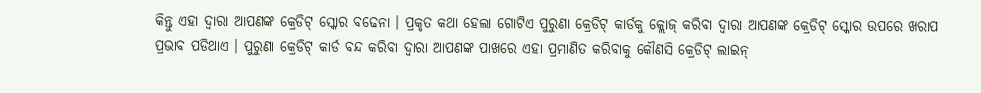କିନ୍ତୁ ଏହା ଦ୍ୱାରା ଆପଣଙ୍କ କ୍ରେଡିଟ୍ ସ୍କୋର ବଢେନା । ପ୍ରକୃତ କଥା ହେଲା ଗୋଟିଏ ପୁରୁଣା କ୍ରେଡିଟ୍ କାର୍ଡକୁ କ୍ଲୋଜ୍ କରିବା ଦ୍ୱାରା ଆପଣଙ୍କ କ୍ରେଡିଟ୍ ସ୍କୋର ଉପରେ ଖରାପ ପ୍ରଭାବ ପଡିଥାଏ । ପୁରୁଣା କ୍ରେଡିଟ୍ କାର୍ଡ ବନ୍ଦ କରିବା ଦ୍ୱାରା ଆପଣଙ୍କ ପାଖରେ ଏହା ପ୍ରମାଣିତ କରିବାକୁ କୌଣସି କ୍ରେଡିଟ୍ ଲାଇନ୍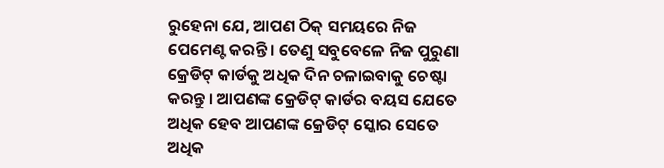ରୁହେନା ଯେ, ଆପଣ ଠିକ୍ ସମୟରେ ନିଜ ପେମେଣ୍ଟ କରନ୍ତି । ତେଣୁ ସବୁବେଳେ ନିଜ ପୁରୁଣା କ୍ରେଡିଟ୍ କାର୍ଡକୁ ଅଧିକ ଦିନ ଚଳାଇବାକୁ ଚେଷ୍ଟା କରନ୍ତୁ । ଆପଣଙ୍କ କ୍ରେଡିଟ୍ କାର୍ଡର ବୟସ ଯେତେ ଅଧିକ ହେବ ଆପଣଙ୍କ କ୍ରେଡିଟ୍ ସ୍କୋର ସେତେ ଅଧିକ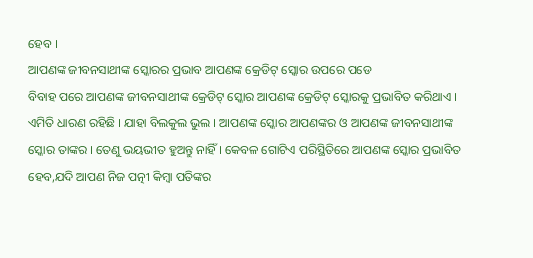ହେବ ।
ଆପଣଙ୍କ ଜୀବନସାଥୀଙ୍କ ସ୍କୋରର ପ୍ରଭାବ ଆପଣଙ୍କ କ୍ରେଡିଟ୍ ସ୍କୋର ଉପରେ ପଡେ
ବିବାହ ପରେ ଆପଣଙ୍କ ଜୀବନସାଥୀଙ୍କ କ୍ରେଡିଟ୍ ସ୍କୋର ଆପଣଙ୍କ କ୍ରେଡିଟ୍ ସ୍କୋରକୁ ପ୍ରଭାବିତ କରିଥାଏ । ଏମିତି ଧାରଣ ରହିଛି । ଯାହା ବିଲକୁଲ ଭୁଲ । ଆପଣଙ୍କ ସ୍କୋର ଆପଣଙ୍କର ଓ ଆପଣଙ୍କ ଜୀବନସାଥୀଙ୍କ ସ୍କୋର ତାଙ୍କର । ତେଣୁ ଭୟଭୀତ ହୁଅନ୍ତୁ ନାହିଁ । କେବଳ ଗୋଟିଏ ପରିସ୍ଥିତିରେ ଆପଣଙ୍କ ସ୍କୋର ପ୍ରଭାବିତ ହେବ,ଯଦି ଆପଣ ନିଜ ପତ୍ନୀ କିମ୍ବା ପତିଙ୍କର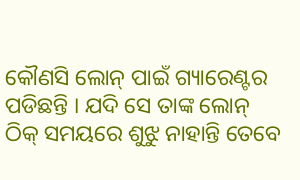କୌଣସି ଲୋନ୍ ପାଇଁ ଗ୍ୟାରେଣ୍ଟର ପଡିଛନ୍ତି । ଯଦି ସେ ତାଙ୍କ ଲୋନ୍ ଠିକ୍ ସମୟରେ ଶୁଝୁ ନାହାନ୍ତି ତେବେ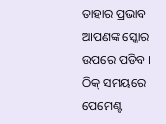ତାହାର ପ୍ରଭାବ ଆପଣଙ୍କ ସ୍କୋର ଉପରେ ପଡିବ ।
ଠିକ୍ ସମୟରେ ପେମେଣ୍ଟ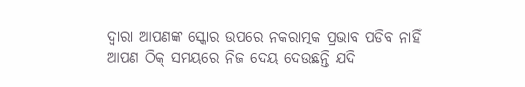ଦ୍ୱାରା ଆପଣଙ୍କ ସ୍କୋର ଉପରେ ନକରାତ୍ମକ ପ୍ରଭାବ ପଡିବ ନାହିଁ
ଆପଣ ଠିକ୍ ସମୟରେ ନିଜ ଦେୟ ଦେଉଛନ୍ତି ଯଦି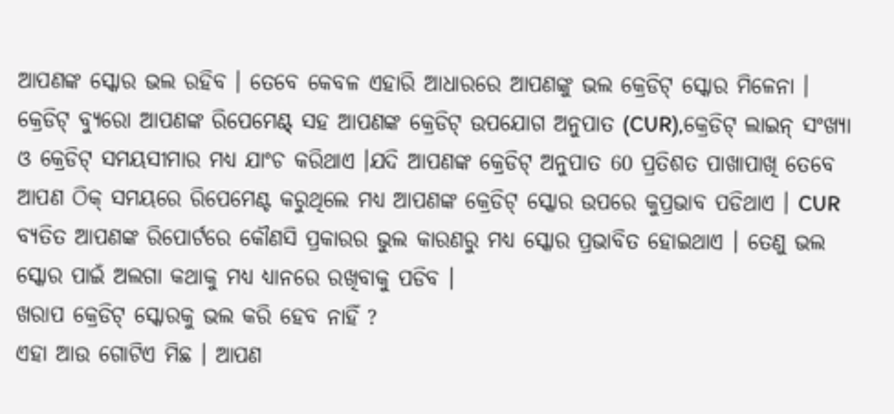ଆପଣଙ୍କ ସ୍କୋର ଭଲ ରହିବ । ତେବେ କେବଳ ଏହାରି ଆଧାରରେ ଆପଣଙ୍କୁ ଭଲ କ୍ରେଡିଟ୍ ସ୍କୋର ମିଳେନା । କ୍ରେଡିଟ୍ ବ୍ୟୁରୋ ଆପଣଙ୍କ ରିପେମେଣ୍ଟ୍ ସହ ଆପଣଙ୍କ କ୍ରେଡିଟ୍ ଉପଯୋଗ ଅନୁପାତ (CUR),କ୍ରେଡିଟ୍ ଲାଇନ୍ ସଂଖ୍ୟା ଓ କ୍ରେଡିଟ୍ ସମୟସୀମାର ମଧ୍ୟ ଯାଂଚ କରିଥାଏ ।ଯଦି ଆପଣଙ୍କ କ୍ରେଡିଟ୍ ଅନୁପାତ 60 ପ୍ରତିଶତ ପାଖାପାଖି ତେବେ ଆପଣ ଠିକ୍ ସମୟରେ ରିପେମେଣ୍ଟ କରୁଥିଲେ ମଧ୍ୟ ଆପଣଙ୍କ କ୍ରେଡିଟ୍ ସ୍କୋର ଉପରେ କୁପ୍ରଭାବ ପଡିଥାଏ । CUR ବ୍ୟତିତ ଆପଣଙ୍କ ରିପୋର୍ଟରେ କୌଣସି ପ୍ରକାରର ଭୁଲ କାରଣରୁ ମଧ୍ୟ ସ୍କୋର ପ୍ରଭାବିତ ହୋଇଥାଏ । ତେଣୁ ଭଲ ସ୍କୋର ପାଇଁ ଅଲଗା କଥାକୁ ମଧ୍ୟ ଧ୍ୟାନରେ ରଖିବାକୁ ପଡିବ ।
ଖରାପ କ୍ରେଡିଟ୍ ସ୍କୋରକୁ ଭଲ କରି ହେବ ନାହିଁ ?
ଏହା ଆଉ ଗୋଟିଏ ମିଛ । ଆପଣ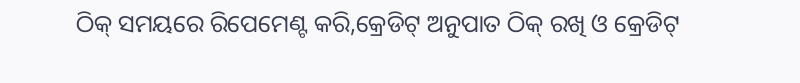ଠିକ୍ ସମୟରେ ରିପେମେଣ୍ଟ କରି,କ୍ରେଡିଟ୍ ଅନୁପାତ ଠିକ୍ ରଖି ଓ କ୍ରେଡିଟ୍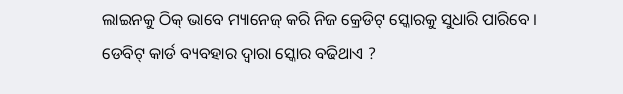ଲାଇନକୁ ଠିକ୍ ଭାବେ ମ୍ୟାନେଜ୍ କରି ନିଜ କ୍ରେଡିଟ୍ ସ୍କୋରକୁ ସୁଧାରି ପାରିବେ ।
ଡେବିଟ୍ କାର୍ଡ ବ୍ୟବହାର ଦ୍ୱାରା ସ୍କୋର ବଢିଥାଏ ?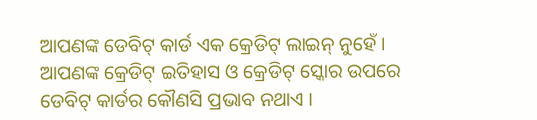ଆପଣଙ୍କ ଡେବିଟ୍ କାର୍ଡ ଏକ କ୍ରେଡିଟ୍ ଲାଇନ୍ ନୁହେଁ । ଆପଣଙ୍କ କ୍ରେଡିଟ୍ ଇତିହାସ ଓ କ୍ରେଡିଟ୍ ସ୍କୋର ଉପରେ ଡେବିଟ୍ କାର୍ଡର କୌଣସି ପ୍ରଭାବ ନଥାଏ ।